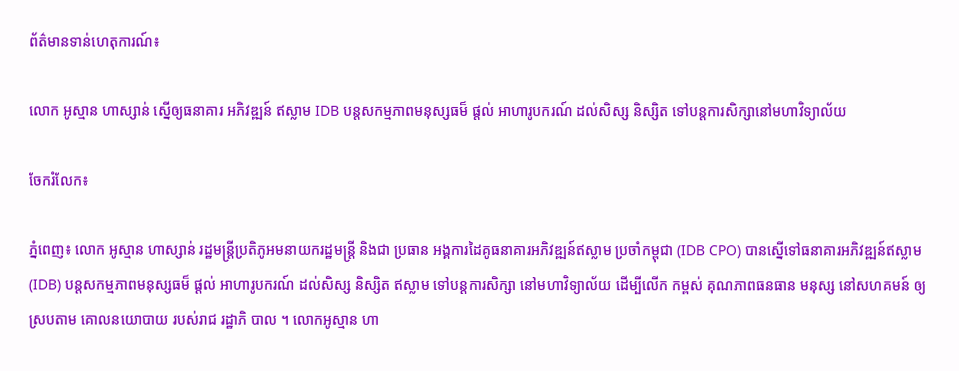ព័ត៌មានទាន់ហេតុការណ៍៖

លោក អូស្មាន ហាស្សាន់ ស្នើឲ្យធនាគារ អភិវឌ្ឍន៍ ឥស្លាម IDB បន្ដសកម្មភាពមនុស្សធម៏ ផ្ដល់ អាហារូបករណ៍ ដល់សិស្ស និស្សិត ទៅបន្ដការសិក្សានៅមហាវិទ្យាល័យ

ចែករំលែក៖

ភ្នំពេញ៖ លោក អូស្មាន ហាស្សាន់ រដ្ឋមន្ត្រីប្រតិភូអមនាយករដ្ឋមន្ត្រី និងជា ប្រធាន អង្គការដៃគូធនាគារអភិវឌ្ឍន៍ឥស្លាម ប្រចាំកម្ពុជា (IDB CPO) បានស្នើទៅធនាគារអភិវឌ្ឍន៍ឥស្លាម (IDB) បន្ដសកម្មភាពមនុស្សធម៏ ផ្ដល់ អាហារូបករណ៍ ដល់សិស្ស និស្សិត ឥស្លាម ទៅបន្ដការសិក្សា នៅមហាវិទ្យាល័យ ដើម្បីលើក កម្ពស់ គុណភាពធនធាន មនុស្ស នៅសហគមន៍ ឲ្យស្របតាម គោលនយោបាយ របស់រាជ រដ្ឋាភិ បាល ។ លោកអូស្មាន ហា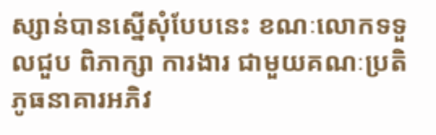ស្សាន់បានស្នើសុំបែបនេះ ខណៈលោកទទួលជួប ពិភាក្សា ការងារ ជាមួយគណៈប្រតិភូធនាគារអភិវ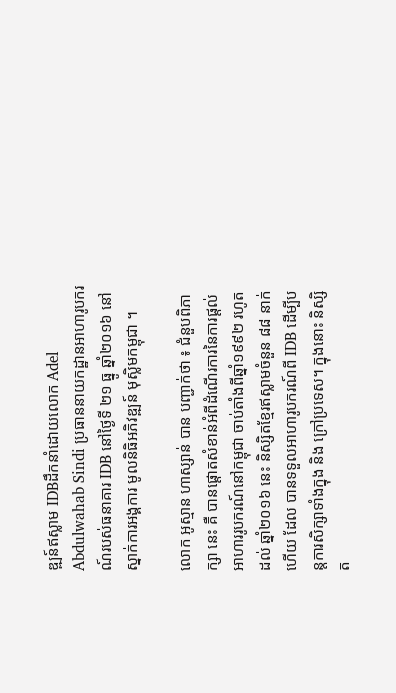ឌ្ឍន៍ឥស្លាម IDBដឹកនាំដោយលោក Adel Abdulwahab Sindi ប្រធាននាយកដ្ឋានអាហារូបករណ៍របស់ធនាគារ IDB នៅថ្ងៃទី ២១ ធ្នូ ឆ្នាំ២០១៦ នៅស្នាក់ការអង្គការ មូលនិធិអភិវឌ្ឍន៍ មុស្លិមកម្ពុជា ។

លោក អូស្មាន ហាស្សាន់ បាន បញ្ជាក់ថា ៖ ជំនួបពិភាក្សា នេះ គឺ បានផ្តោតសំខាន់អំពីដំណើរការនៃការផ្តល់អាហាររូបករណ៍នៅកម្ពុជា ចាប់តាំងពីឆ្នាំ១៩៩២ រហូតដល់ ឆ្នាំ២០១៦ នេះ និស្សិតខ្មែរឥស្លាមចំនួន ៨៨ នាក់ ហើយ ដែល បានទទួលអាហារូបករណ៍ពី IDB ដើម្បីបន្តការសិក្សាទាំងក្នុង និង ក្រៅប្រទេស។ ក្នុងនោះ និស្សិត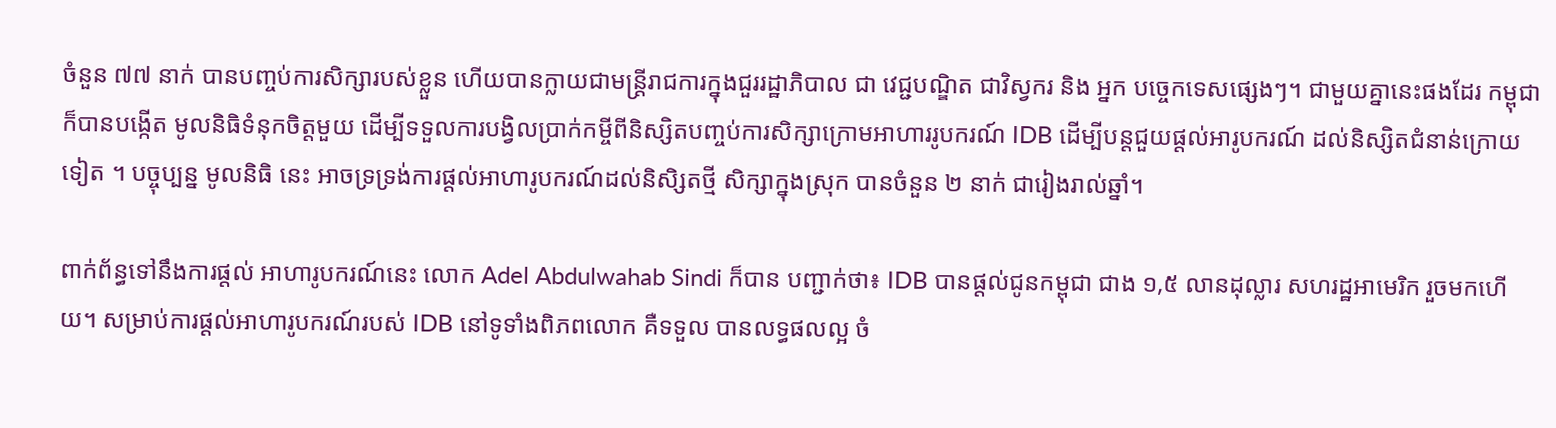ចំនួន ៧៧ នាក់ បានបញ្ចប់ការសិក្សារបស់ខ្លួន ហើយបានក្លាយជាមន្ត្រីរាជការក្នុងជួររដ្ឋាភិបាល ជា វេជ្ជបណ្ឌិត ជាវិស្វករ និង អ្នក បច្ចេកទេសផ្សេងៗ។ ជាមួយគ្នានេះផងដែរ កម្ពុជា ក៏បានបង្កើត មូលនិធិទំនុកចិត្តមួយ ដើម្បីទទួលការបង្វិលប្រាក់កម្ចីពីនិស្សិតបញ្ចប់ការសិក្សាក្រោមអាហាររូបករណ៍ IDB ដើម្បីបន្តជួយផ្តល់អារូបករណ៍ ដល់និស្សិតជំនាន់ក្រោយទៀត ។ បច្ចុប្បន្ន មូលនិធិ នេះ អាចទ្រទ្រង់ការផ្តល់អាហារូបករណ៍ដល់និសិ្សតថ្មី សិក្សាក្នុងស្រុក បានចំនួន ២ នាក់ ជារៀងរាល់ឆ្នាំ។

ពាក់ព័ន្ធទៅនឹងការផ្តល់ អាហារូបករណ៍នេះ លោក Adel Abdulwahab Sindi ក៏បាន បញ្ជាក់ថា៖ IDB បានផ្តល់ជូនកម្ពុជា ជាង ១,៥ លានដុល្លារ សហរដ្ឋអាមេរិក រួចមកហើយ។ សម្រាប់ការផ្តល់អាហារូបករណ៍របស់ IDB នៅទូទាំងពិភពលោក គឺទទួល បានលទ្ធផលល្អ ចំ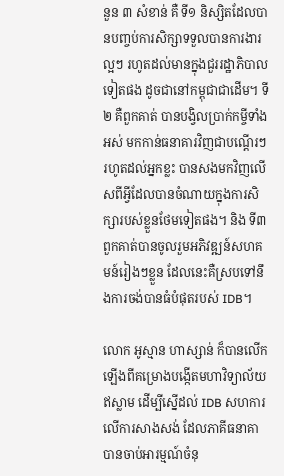នួន ៣ សំខាន់ គឺ ទី១ និស្សិតដែលបានបញ្ចប់ការសិក្សាទទួលបានការងារល្អៗ រហូតដល់មានក្នុងជួររដ្ឋាភិបាលទៀតផង ដូចជានៅកម្ពុជាជាដើម។ ទី២ គឺពួកគាត់ បានបង្វិលប្រាក់កម្ចីទាំងអស់ មកកាន់ធនាគារវិញជាបណ្តើរៗ រហូតដល់អ្នកខ្លះ បានសងមកវិញលើសពីអ្វីដែលបានចំណាយក្នុងការសិក្សារបស់ខ្លួនថែមទៀតផង។ និង ទី៣ ពួកគាត់បានចូលរួមអភិវឌ្ឍន៍សហគមន៍រៀងៗខ្លួន ដែលនេះគឺស្របទៅនឹងការចង់បានធំបំផុតរបស់ IDB។

លោក អូស្មាន ហាស្សាន់ ក៏បានលើកឡើងពីគម្រោងបង្កើតមហាវិទ្យាល័យឥស្លាម ដើម្បីស្នើដល់ IDB សហការលើការសាងសង់ ដែលភាគីធនាគាបានចាប់អារម្មណ៍ចំនុ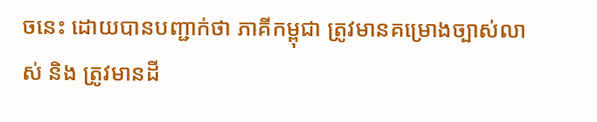ចនេះ ដោយបានបញ្ជាក់ថា ភាគីកម្ពុជា ត្រូវមានគម្រោងច្បាស់លាស់ និង ត្រូវមានដី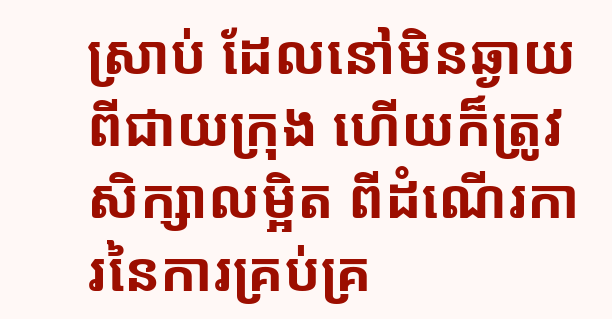ស្រាប់ ដែលនៅមិនឆ្ងាយពីជាយក្រុង ហើយក៏ត្រូវសិក្សាលម្អិត ពីដំណើរការនៃការគ្រប់គ្រ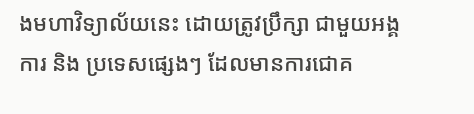ងមហាវិទ្យាល័យនេះ ដោយត្រូវប្រឹក្សា ជាមួយអង្គការ និង ប្រទេសផ្សេងៗ ដែលមានការជោគ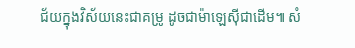ជ័យក្នុងវិស័យនេះជាគម្រូ ដូចជាម៉ាឡេស៊ីជាដើម៕ សំ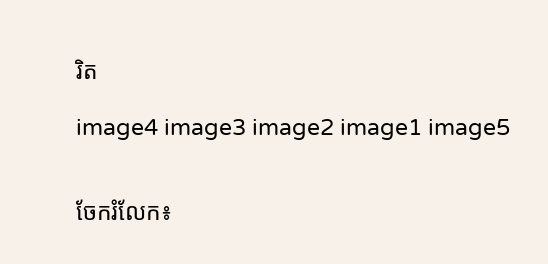រិត

image4 image3 image2 image1 image5


ចែករំលែក៖